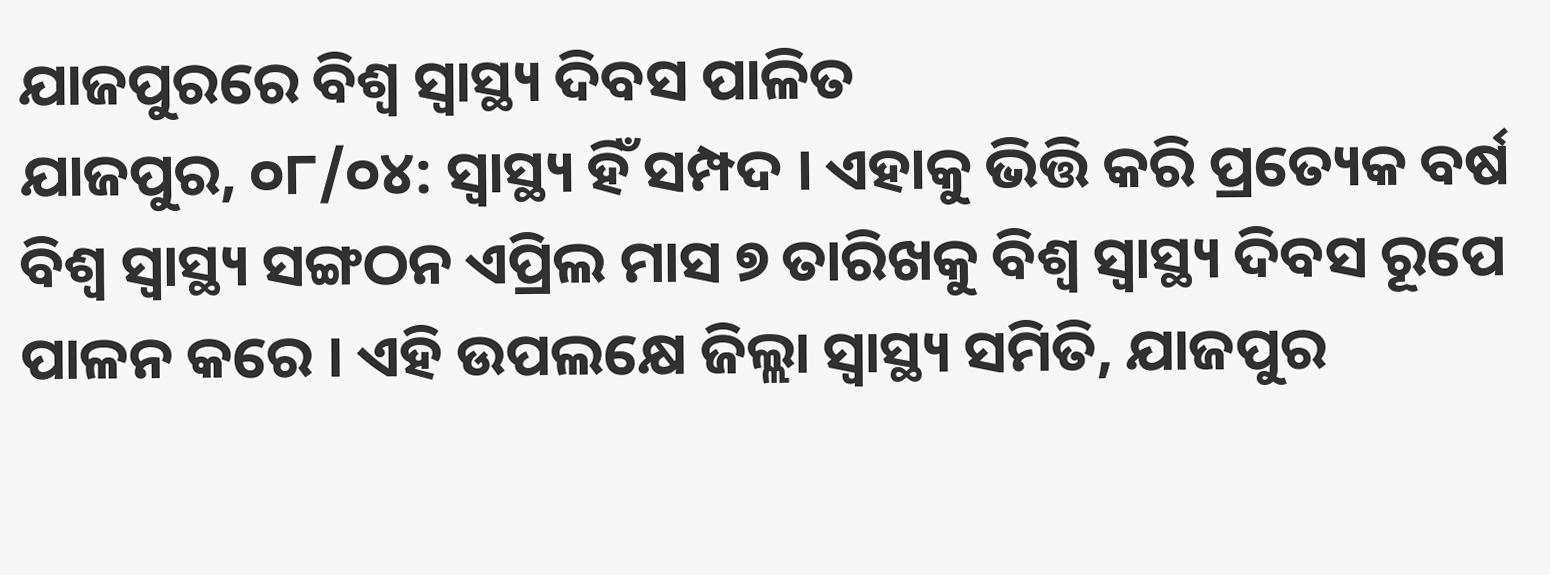ଯାଜପୁରରେ ବିଶ୍ୱ ସ୍ୱାସ୍ଥ୍ୟ ଦିବସ ପାଳିତ
ଯାଜପୁର, ୦୮/୦୪: ସ୍ୱାସ୍ଥ୍ୟ ହିଁ ସମ୍ପଦ । ଏହାକୁ ଭିତ୍ତି କରି ପ୍ରତ୍ୟେକ ବର୍ଷ ବିଶ୍ୱ ସ୍ୱାସ୍ଥ୍ୟ ସଙ୍ଗଠନ ଏପ୍ରିଲ ମାସ ୭ ତାରିଖକୁ ବିଶ୍ୱ ସ୍ୱାସ୍ଥ୍ୟ ଦିବସ ରୂପେ ପାଳନ କରେ । ଏହି ଉପଲକ୍ଷେ ଜିଲ୍ଲା ସ୍ୱାସ୍ଥ୍ୟ ସମିତି, ଯାଜପୁର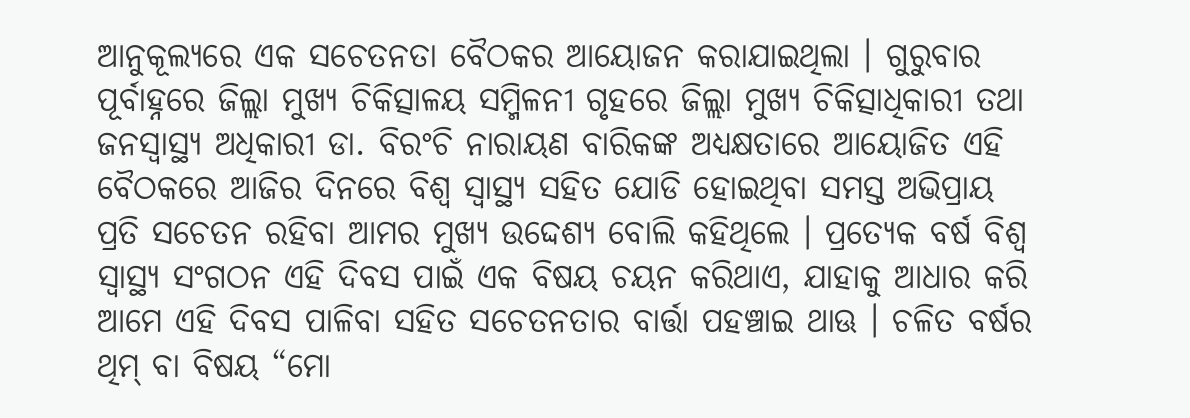ଆନୁକୂଲ୍ୟରେ ଏକ ସଚେତନତା ବୈଠକର ଆୟୋଜନ କରାଯାଇଥିଲା । ଗୁରୁବାର ପୂର୍ବାହ୍ନରେ ଜିଲ୍ଲା ମୁଖ୍ୟ ଚିକିତ୍ସାଳୟ ସମ୍ମିଳନୀ ଗୃହରେ ଜିଲ୍ଲା ମୁଖ୍ୟ ଚିକିତ୍ସାଧିକାରୀ ତଥା ଜନସ୍ୱାସ୍ଥ୍ୟ ଅଧିକାରୀ ଡା. ବିରଂଚି ନାରାୟଣ ବାରିକଙ୍କ ଅଧ୍ୟକ୍ଷତାରେ ଆୟୋଜିତ ଏହି ବୈଠକରେ ଆଜିର ଦିନରେ ବିଶ୍ୱ ସ୍ୱାସ୍ଥ୍ୟ ସହିତ ଯୋଡି ହୋଇଥିବା ସମସ୍ତ ଅଭିପ୍ରାୟ ପ୍ରତି ସଚେତନ ରହିବା ଆମର ମୁଖ୍ୟ ଉଦ୍ଦେଶ୍ୟ ବୋଲି କହିଥିଲେ । ପ୍ରତ୍ୟେକ ବର୍ଷ ବିଶ୍ୱ ସ୍ୱାସ୍ଥ୍ୟ ସଂଗଠନ ଏହି ଦିବସ ପାଇଁ ଏକ ବିଷୟ ଚୟନ କରିଥାଏ, ଯାହାକୁ ଆଧାର କରି ଆମେ ଏହି ଦିବସ ପାଳିବା ସହିତ ସଚେତନତାର ବାର୍ତ୍ତା ପହଞ୍ଚାଇ ଥାଊ । ଚଳିତ ବର୍ଷର ଥିମ୍ ବା ବିଷୟ “ମୋ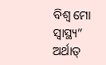ବିଶ୍ୱ ମୋ ସ୍ୱାସ୍ଥ୍ୟ” ଅର୍ଥାତ୍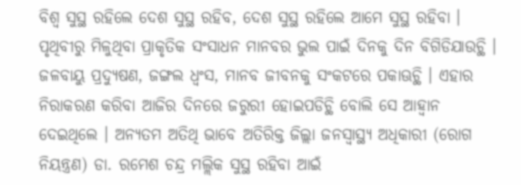ବିଶ୍ୱ ସୁସ୍ଥ ରହିଲେ ଦେଶ ସୁସ୍ଥ ରହିବ, ଦେଶ ସୁସ୍ଥ ରହିଲେ ଆମେ ସୁସ୍ଥ ରହିବା । ପୃଥିବୀରୁ ମିଳୁଥିବା ପ୍ରାକୃତିକ ସଂସାଧନ ମାନବର ଭୁଲ ପାଇଁ ଦିନକୁ ଦିନ ବିଗିଡିଯାଉଚ୍ଥି । ଜଳବାୟୁ ପ୍ରଦ୍ୟୁଷଣ, ଜଙ୍ଗଲ ଧ୍ୱଂସ, ମାନବ ଜୀବନକୁ ସଂକଟରେ ପକାଊଚ୍ଥି । ଏହାର ନିରାକରଣ କରିବା ଆଜିର ଦିନରେ ଜରୁରୀ ହୋଇପଡିଚ୍ଥି ବୋଲି ସେ ଆହ୍ୱାନ ଦେଇଥିଲେ । ଅନ୍ୟତମ ଅତିଥି ଭାବେ ଅତିରିକ୍ତ ଜିଲ୍ଲା ଜନସ୍ୱାସ୍ଥ୍ୟ ଅଧିକାରୀ (ରୋଗ ନିୟନ୍ତ୍ରଣ) ଡା. ରମେଶ ଚନ୍ଦ୍ର ମଲ୍ଲିକ ସୁସ୍ଥ ରହିବା ଆଇଁ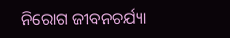ନିରୋଗ ଜୀବନଚର୍ଯ୍ୟା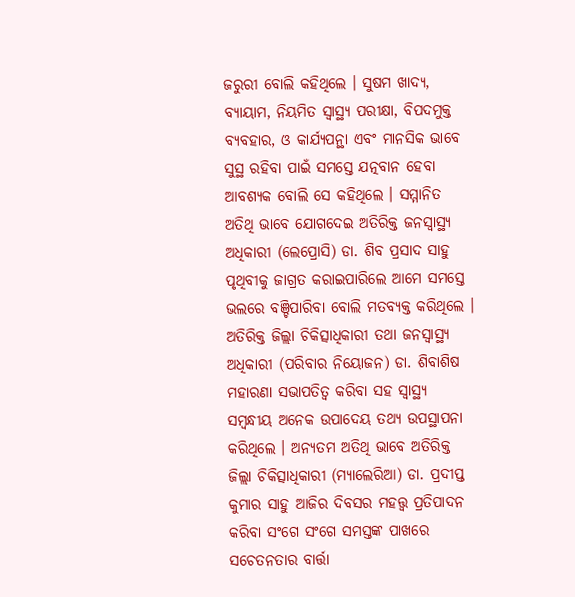ଜରୁରୀ ବୋଲି କହିଥିଲେ । ସୁଷମ ଖାଦ୍ୟ, ବ୍ୟାୟାମ, ନିୟମିତ ସ୍ୱାସ୍ଥ୍ୟ ପରୀକ୍ଷା, ବିପଦମୁକ୍ତ ବ୍ୟବହାର, ଓ କାର୍ଯ୍ୟପନ୍ଥା ଏବଂ ମାନସିକ ଭାବେ ସୁସ୍ଥ ରହିବା ପାଇଁ ସମସ୍ତେ ଯତ୍ନବାନ ହେବା ଆବଶ୍ୟକ ବୋଲି ସେ କହିଥିଲେ । ସମ୍ମାନିତ ଅତିଥି ଭାବେ ଯୋଗଦେଇ ଅତିରିକ୍ତ ଜନସ୍ୱାସ୍ଥ୍ୟ ଅଧିକାରୀ (ଲେପ୍ରୋସି) ଡା. ଶିବ ପ୍ରସାଦ ସାହୁ ପୃଥିବୀକୁ ଜାଗ୍ରତ କରାଇପାରିଲେ ଆମେ ସମସ୍ତେ ଭଲରେ ବଞ୍ଚିପାରିବା ବୋଲି ମତବ୍ୟକ୍ତ କରିଥିଲେ । ଅତିରିକ୍ତ ଜିଲ୍ଲା ଚିକିତ୍ସାଧିକାରୀ ତଥା ଜନସ୍ୱାସ୍ଥ୍ୟ ଅଧିକାରୀ (ପରିବାର ନିୟୋଜନ) ଡା. ଶିବାଶିଷ ମହାରଣା ସଭାପତିତ୍ୱ କରିବା ସହ ସ୍ୱାସ୍ଥ୍ୟ ସମ୍ୱନ୍ଧୀୟ ଅନେକ ଉପାଦେୟ ତଥ୍ୟ ଉପସ୍ଥାପନା କରିଥିଲେ । ଅନ୍ୟତମ ଅତିଥି ଭାବେ ଅତିରିକ୍ତ ଜିଲ୍ଲା ଚିକିତ୍ସାଧିକାରୀ (ମ୍ୟାଲେରିଆ) ଡା. ପ୍ରଦୀପ୍ତ କୁମାର ସାହୁ ଆଜିର ଦିବସର ମହତ୍ତ୍ୱ ପ୍ରତିପାଦନ କରିବା ସଂଗେ ସଂଗେ ସମସ୍ତଙ୍କ ପାଖରେ ସଚେତନତାର ବାର୍ତ୍ତା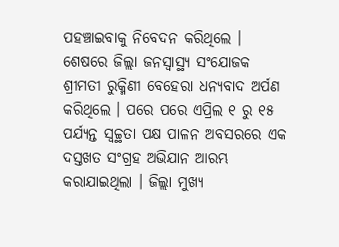ପହଞ୍ଚାଇବାକୁ ନିବେଦନ କରିଥିଲେ । ଶେଷରେ ଜିଲ୍ଲା ଜନସ୍ୱାସ୍ଥ୍ୟ ସଂଯୋଜକ ଶ୍ରୀମତୀ ରୁକ୍ମିଣୀ ବେହେରା ଧନ୍ୟବାଦ ଅର୍ପଣ କରିଥିଲେ । ପରେ ପରେ ଏପ୍ରିଲ ୧ ରୁ ୧୫ ପର୍ଯ୍ୟନ୍ତ ସ୍ୱଚ୍ଚ୍ଥତା ପକ୍ଷ ପାଳନ ଅବସରରେ ଏକ ଦସ୍ତଖତ ସଂଗ୍ରହ ଅଭିଯାନ ଆରମ୍ଭ କରାଯାଇଥିଲା । ଜିଲ୍ଲା ମୁଖ୍ୟ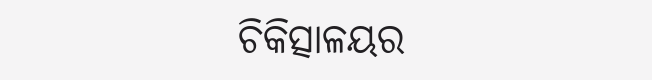ଚିକିତ୍ସାଳୟର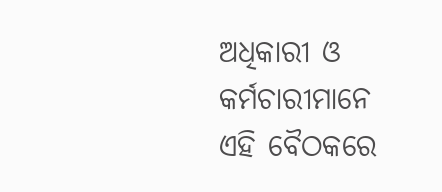ଅଧିକାରୀ ଓ କର୍ମଚାରୀମାନେ ଏହି ବୈଠକରେ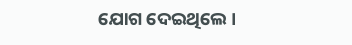ଯୋଗ ଦେଇଥିଲେ ।